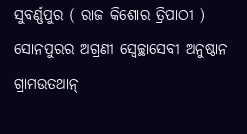ସୁବର୍ଣ୍ଣପୁର ( ରାଜ କିଶୋର ତ୍ରିପାଠୀ ) ସୋନପୁରର ଅଗ୍ରଣୀ ସ୍ଵେଚ୍ଛାସେବୀ ଅନୁଷ୍ଠାନ ଗ୍ରାମଉତଥାନ୍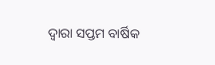ଦ୍ଵାରା ସପ୍ତମ ବାର୍ଷିକ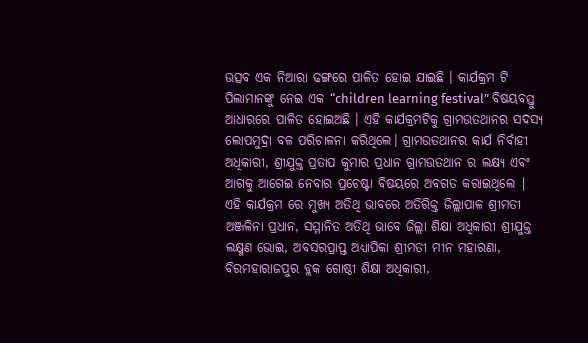ଉତ୍ସବ ଏକ ନିଆରା ଢଙ୍ଗରେ ପାଳିତ ହୋଇ ଯାଇଛି । କାର୍ଯକ୍ରମ ଟି ପିଲାମାନଙ୍କୁ ନେଇ ଏକ “children learning festival” ବିଷୟବସ୍ତୁ ଆଧାରରେ ପାଳିତ ହୋଇଅଛି । ଏହି କାର୍ଯକ୍ରମଟିକୁ ଗ୍ରାମଉତଥାନର ସଦସ୍ୟ ଲୋପମୁଦ୍ରା ବଳ ପରିଚାଳନା କରିଥିଲେ। ଗ୍ରାମଉତଥାନର କାର୍ଯ ନିର୍ବାହୀ ଅଧିକାରୀ, ଶ୍ରୀଯୁକ୍ତ ପ୍ରତାପ କୁମାର ପ୍ରଧାନ ଗ୍ରାମଉତଥାନ ର ଲକ୍ଷ୍ୟ ଏବଂ ଆଗକୁ ଆଗେଇ ନେବାର ପ୍ରଚେଷ୍ଟା ବିଷୟରେ ଅବଗତ କରାଇଥିଲେ | ଏହି କାର୍ଯକ୍ରମ ରେ ମୁଖ୍ୟ ଅତିଥି ଭାବରେ ଅତିରିକ୍ତ ଜିଲ୍ଲାପାଳ ଶ୍ରୀମତୀ ଅଞ୍ଜଳିନା ପ୍ରଧାନ, ସମ୍ମାନିତ ଅତିଥି ଭାବେ ଜିଲ୍ଲା ଶିକ୍ଷା ଅଧିକାରୀ ଶ୍ରୀଯୁକ୍ତ ଲକ୍ଷ୍ମଣ ଭୋଇ, ଅବସରପ୍ରାପ୍ତ ଅଧ୍ୟାପିକା ଶ୍ରୀମତୀ ମୀନ ମହାରଣା, ବିରମହାରାଜପୁର ବ୍ଲକ ଗୋଷ୍ଠୀ ଶିକ୍ଷା ଅଧିକାରୀ,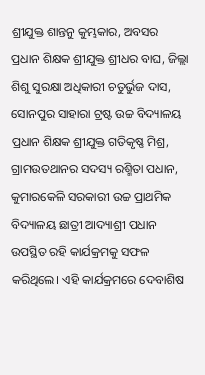ଶ୍ରୀଯୁକ୍ତ ଶାନ୍ତନୁ କୁମ୍ଭକାର, ଅବସର ପ୍ରଧାନ ଶିକ୍ଷକ ଶ୍ରୀଯୁକ୍ତ ଶ୍ରୀଧର ବାଘ, ଜିଲ୍ଲା ଶିଶୁ ସୁରକ୍ଷା ଅଧିକାରୀ ଚତୁର୍ଭୁଜ ଦାସ, ସୋନପୁର ସାହାରା ଟ୍ରଷ୍ଟ ଉଚ୍ଚ ବିଦ୍ୟାଳୟ ପ୍ରଧାନ ଶିକ୍ଷକ ଶ୍ରୀଯୁକ୍ତ ଗତିକୃଷ୍ଣ ମିଶ୍ର, ଗ୍ରାମଉତଥାନର ସଦସ୍ୟ ରଶ୍ମିତା ପଧାନ, କୁମାରକେଳି ସରକାରୀ ଉଚ୍ଚ ପ୍ରାଥମିକ ବିଦ୍ୟାଳୟ ଛାତ୍ରୀ ଆଦ୍ୟାଶ୍ରୀ ପଧାନ ଉପସ୍ଥିତ ରହି କାର୍ଯକ୍ରମକୁ ସଫଳ କରିଥିଲେ। ଏହି କାର୍ଯକ୍ରମରେ ଦେବାଶିଷ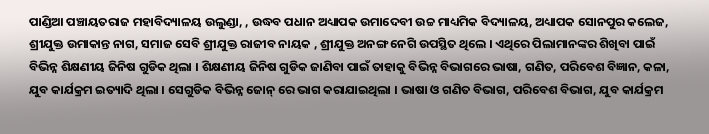ପାଣ୍ଡିଆ ପଞ୍ଚାୟତରାଜ ମହାବିଦ୍ୟାଳୟ ଉଲୁଣ୍ଡା, , ଉଦ୍ଧବ ପଧାନ ଅଧ୍ୟାପକ ଉମାଦେବୀ ଉଚ୍ଚ ମାଧ୍ୟମିକ ବିଦ୍ୟାଳୟ, ଅଧ୍ୟାପକ ସୋନପୁର କଲେଜ, ଶ୍ରୀଯୁକ୍ତ ଉମାକାନ୍ତ ନାଗ, ସମାଜ ସେବି ଶ୍ରୀଯୁକ୍ତ ରାଜୀବ ନାୟକ , ଶ୍ରୀଯୁକ୍ତ ଅନଙ୍ଗ ନେଗି ଉପସ୍ଥିତ ଥିଲେ । ଏଥିରେ ପିଲାମାନଙ୍କର ଶିଖିବା ପାଇଁ ବିଭିନ୍ନ ଶିକ୍ଷଣୀୟ ଜିନିଷ ଗୁଡିକ ଥିଲା । ଶିକ୍ଷଣୀୟ ଜିନିଷ ଗୁଡିକ ଜାଣିବା ପାଇଁ ତାହାକୁ ବିଭିନ୍ନ ବିଭାଗରେ ଭାଷା, ଗଣିତ, ପରିବେଶ ବିଜ୍ଞାନ, କଳା, ଯୁବ କାର୍ଯକ୍ରମ ଇତ୍ୟାଦି ଥିଲା । ସେଗୁଡିକ ବିଭିନ୍ନ ଜୋନ୍ ରେ ଭାଗ କରାଯାଇଥିଲା । ଭାଷା ଓ ଗଣିତ ବିଭାଗ, ପରିବେଶ ବିଭାଗ, ଯୁବ କାର୍ଯକ୍ରମ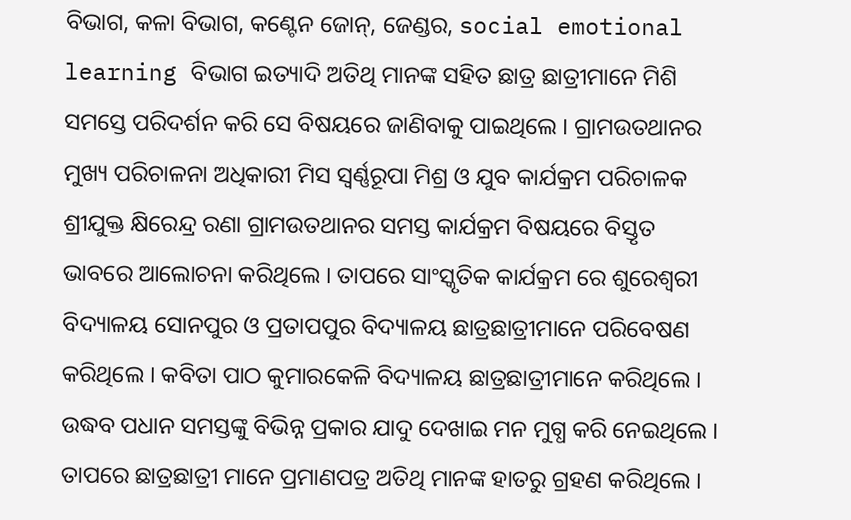ବିଭାଗ, କଳା ବିଭାଗ, କଣ୍ଟେନ ଜୋନ୍, ଜେଣ୍ଡର, social emotional learning ବିଭାଗ ଇତ୍ୟାଦି ଅତିଥି ମାନଙ୍କ ସହିତ ଛାତ୍ର ଛାତ୍ରୀମାନେ ମିଶି ସମସ୍ତେ ପରିଦର୍ଶନ କରି ସେ ବିଷୟରେ ଜାଣିବାକୁ ପାଇଥିଲେ । ଗ୍ରାମଉତଥାନର ମୁଖ୍ୟ ପରିଚାଳନା ଅଧିକାରୀ ମିସ ସ୍ୱର୍ଣ୍ଣରୂପା ମିଶ୍ର ଓ ଯୁବ କାର୍ଯକ୍ରମ ପରିଚାଳକ ଶ୍ରୀଯୁକ୍ତ କ୍ଷିରେନ୍ଦ୍ର ରଣା ଗ୍ରାମଉତଥାନର ସମସ୍ତ କାର୍ଯକ୍ରମ ବିଷୟରେ ବିସ୍ତୃତ ଭାବରେ ଆଲୋଚନା କରିଥିଲେ । ତାପରେ ସାଂସ୍କୃତିକ କାର୍ଯକ୍ରମ ରେ ଶୁରେଶ୍ଵରୀ ବିଦ୍ୟାଳୟ ସୋନପୁର ଓ ପ୍ରତାପପୁର ବିଦ୍ୟାଳୟ ଛାତ୍ରଛାତ୍ରୀମାନେ ପରିବେଷଣ କରିଥିଲେ । କବିତା ପାଠ କୁମାରକେଳି ବିଦ୍ୟାଳୟ ଛାତ୍ରଛାତ୍ରୀମାନେ କରିଥିଲେ । ଉଦ୍ଧବ ପଧାନ ସମସ୍ତଙ୍କୁ ବିଭିନ୍ନ ପ୍ରକାର ଯାଦୁ ଦେଖାଇ ମନ ମୁଗ୍ଧ କରି ନେଇଥିଲେ । ତାପରେ ଛାତ୍ରଛାତ୍ରୀ ମାନେ ପ୍ରମାଣପତ୍ର ଅତିଥି ମାନଙ୍କ ହାତରୁ ଗ୍ରହଣ କରିଥିଲେ ।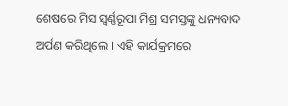ଶେଷରେ ମିସ ସ୍ୱର୍ଣ୍ଣରୂପା ମିଶ୍ର ସମସ୍ତଙ୍କୁ ଧନ୍ୟବାଦ ଅର୍ପଣ କରିଥିଲେ । ଏହି କାର୍ଯକ୍ରମରେ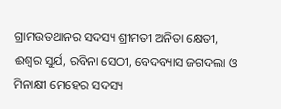ଗ୍ରାମଉତଥାନର ସଦସ୍ୟ ଶ୍ରୀମତୀ ଅନିତା କ୍ଷେତୀ, ଈଶ୍ବର ସୁର୍ଯ, ରବିନା ସେଠୀ, ବେଦବ୍ୟାସ ଜଗଦଲା ଓ ମିନାକ୍ଷୀ ମେହେର ସଦସ୍ୟ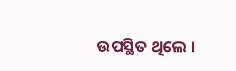ଉପସ୍ଥିତ ଥିଲେ ।